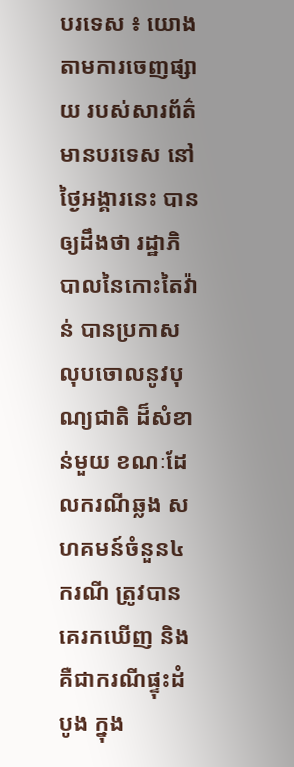បរទេស ៖ យោងតាមការចេញផ្សាយ របស់សារព័ត៌មានបរទេស នៅថ្ងៃអង្គារនេះ បានឲ្យដឹងថា រដ្ឋាភិបាលនៃកោះតៃវ៉ាន់ បានប្រកាសលុបចោលនូវបុណ្យជាតិ ដ៏សំខាន់មួយ ខណៈដែលករណីឆ្លង សហគមន៍ចំនួន៤ករណី ត្រូវបានគេរកឃើញ និងគឺជាករណីផ្ទុះដំបូង ក្នុង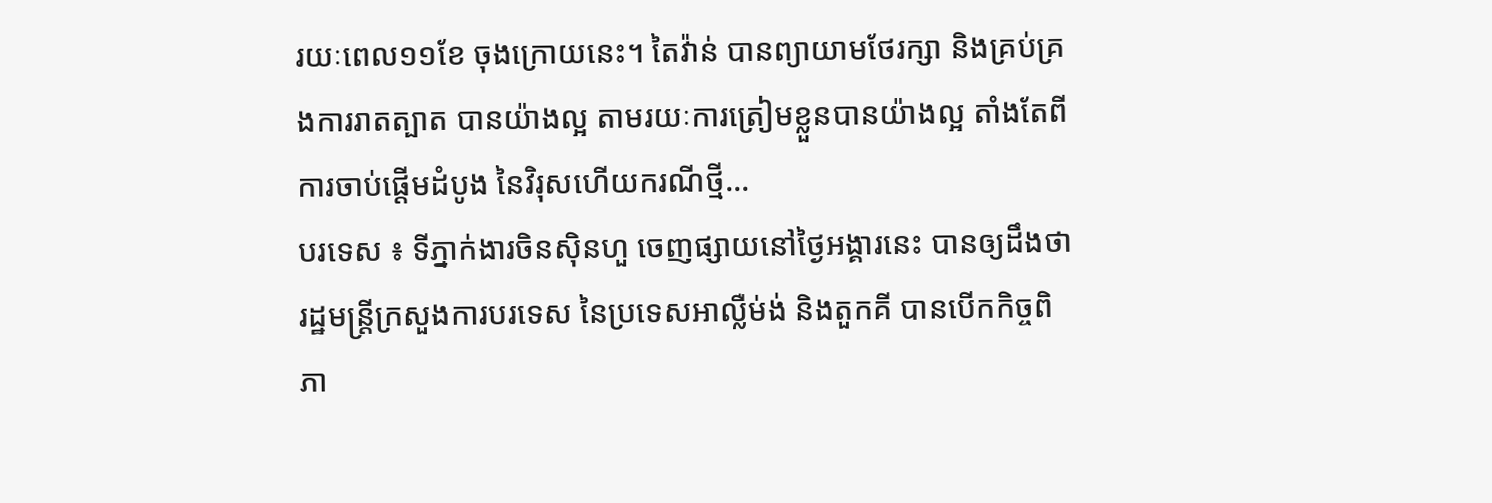រយៈពេល១១ខែ ចុងក្រោយនេះ។ តៃវ៉ាន់ បានព្យាយាមថែរក្សា និងគ្រប់គ្រងការរាតត្បាត បានយ៉ាងល្អ តាមរយៈការត្រៀមខ្លួនបានយ៉ាងល្អ តាំងតែពីការចាប់ផ្តើមដំបូង នៃវិរុសហើយករណីថ្មី...
បរទេស ៖ ទីភ្នាក់ងារចិនស៊ិនហួ ចេញផ្សាយនៅថ្ងៃអង្គារនេះ បានឲ្យដឹងថា រដ្ឋមន្ត្រីក្រសួងការបរទេស នៃប្រទេសអាល្លឺម់ង់ និងតួកគី បានបើកកិច្ចពិភា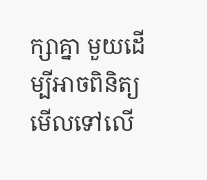ក្សាគ្នា មួយដើម្បីអាចពិនិត្យ មើលទៅលើ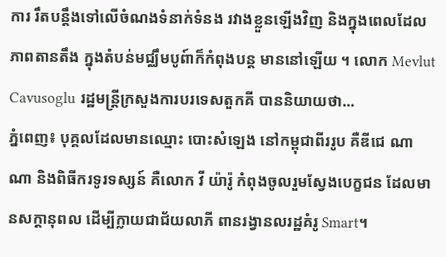ការ រឹតបន្តឹងទៅលើចំណងទំនាក់ទំនង រវាងខ្លួនឡើងវិញ និងក្នុងពេលដែលភាពតានតឹង ក្នុងតំបន់មជ្ឈឹមបូព៍ាក៏កំពុងបន្ត មាននៅឡើយ ។ លោក Mevlut Cavusoglu រដ្ឋមន្ត្រីក្រសួងការបរទេសតួកគី បាននិយាយថា...
ភ្នំពេញ៖ បុគ្គលដែលមានឈ្មោះ បោះសំឡេង នៅកម្ពុជាពីររូប គឺឌីជេ ណាណា និងពិធីករទូរទស្សន៍ គឺលោក វី យ៉ារ៉ូ កំពុងចូលរួមស្វែងបេក្ខជន ដែលមានសក្តានុពល ដើម្បីក្លាយជាជ័យលាភី ពានរង្វានលរដ្ឋគំរូ Smart។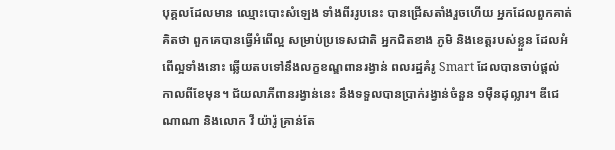បុគ្គលដែលមាន ឈ្មោះបោះសំឡេង ទាំងពីររូបនេះ បានជ្រើសតាំងរួចហើយ អ្នកដែលពួកគាត់គិតថា ពួកគេបានធ្វើអំពើល្អ សម្រាប់ប្រទេសជាតិ អ្នកជិតខាង ភូមិ និងខេត្តរបស់ខ្លួន ដែលអំពើល្អទាំងនោះ ឆ្លើយតបទៅនឹងលក្ខខណ្ឌពានរង្វាន់ ពលរដ្ឋគំរូ Smart ដែលបានចាប់ផ្តល់ កាលពីខែមុន។ ជ័យលាភីពានរង្វាន់នេះ នឹងទទួលបានប្រាក់រង្វាន់ចំនួន ១ម៉ឺនដុល្លារ។ ឌីជេ ណាណា និងលោក វី យ៉ារ៉ូ គ្រាន់តែ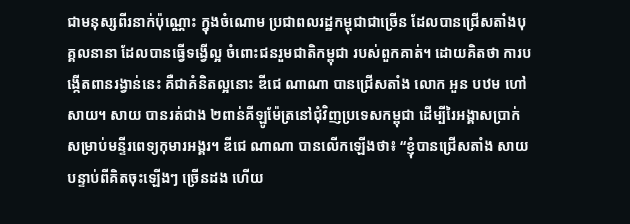ជាមនុស្សពីរនាក់ប៉ុណ្ណោះ ក្នុងចំណោម ប្រជាពលរដ្ឋកម្ពុជាជាច្រើន ដែលបានជ្រើសតាំងបុគ្គលនានា ដែលបានធ្វើទង្វើល្អ ចំពោះជនរួមជាតិកម្ពុជា របស់ពួកគាត់។ ដោយគិតថា ការបង្កើតពានរង្វាន់នេះ គឺជាគំនិតល្អនោះ ឌីជេ ណាណា បានជ្រើសតាំង លោក អួន បឋម ហៅ សាយ។ សាយ បានរត់ជាង ២ពាន់គីឡូម៉ែត្រនៅជុំវិញប្រទេសកម្ពុជា ដើម្បីរៃអង្គាសប្រាក់ សម្រាប់មន្ទីរពេទ្យកុមារអង្គរ។ ឌីជេ ណាណា បានលើកឡើងថា៖ “ខ្ញុំបានជ្រើសតាំង សាយ បន្ទាប់ពីគិតចុះឡើងៗ ច្រើនដង ហើយ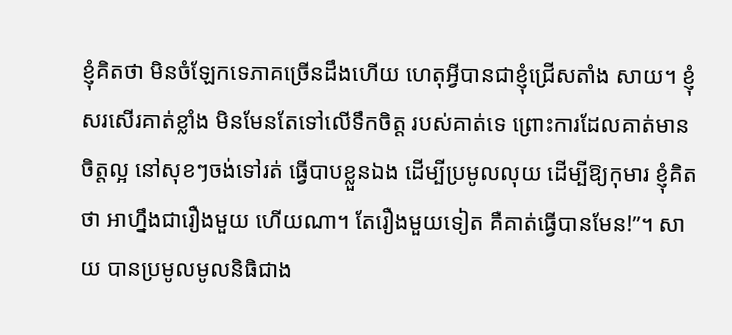ខ្ញុំគិតថា មិនចំឡែកទេភាគច្រើនដឹងហើយ ហេតុអ្វីបានជាខ្ញុំជ្រើសតាំង សាយ។ ខ្ញុំសរសើរគាត់ខ្លាំង មិនមែនតែទៅលើទឹកចិត្ត របស់គាត់ទេ ព្រោះការដែលគាត់មានចិត្តល្អ នៅសុខៗចង់ទៅរត់ ធ្វើបាបខ្លួនឯង ដើម្បីប្រមូលលុយ ដើម្បីឱ្យកុមារ ខ្ញុំគិតថា អាហ្នឹងជារឿងមួយ ហើយណា។ តែរឿងមួយទៀត គឺគាត់ធ្វើបានមែន!”។ សាយ បានប្រមូលមូលនិធិជាង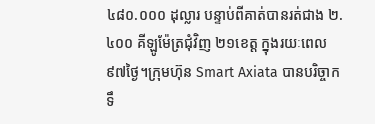៤៨០.០០០ ដុល្លារ បន្ទាប់ពីគាត់បានរត់ជាង ២.៤០០ គីឡូម៉ែត្រជុំវិញ ២១ខេត្ត ក្នុងរយៈពេល ៩៧ថ្ងៃ។ក្រុមហ៊ុន Smart Axiata បានបរិច្ចាកទឹ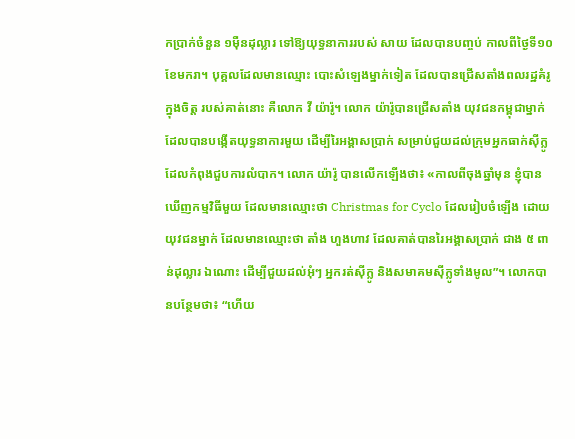កប្រាក់ចំនួន ១ម៉ឺនដុល្លារ ទៅឱ្យយុទ្ធនាការរបស់ សាយ ដែលបានបញ្ចប់ កាលពីថ្ងៃទី១០ខែមករា។ បុគ្គលដែលមានឈ្មោះ បោះសំឡេងម្នាក់ទៀត ដែលបានជ្រើសតាំងពលរដ្ឋគំរូក្នុងចិត្ត របស់គាត់នោះ គឺលោក វី យ៉ារ៉ូ។ លោក យ៉ារ៉ូបានជ្រើសតាំង យុវជនកម្ពុជាម្នាក់ ដែលបានបង្កើតយុទ្ធនាការមួយ ដើម្បីរៃអង្គាសប្រាក់ សម្រាប់ជួយដល់ក្រុមអ្នកធាក់ស៊ីក្លូ ដែលកំពុងជួបការលំបាក។ លោក យ៉ារ៉ូ បានលើកឡើងថា៖ «កាលពីចុងឆ្នាំមុន ខ្ញុំបានឃើញកម្មវិធីមួយ ដែលមានឈ្មោះថា Christmas for Cyclo ដែលរៀបចំឡើង ដោយយុវជនម្នាក់ ដែលមានឈ្មោះថា តាំង ហួងហាវ ដែលគាត់បានរៃអង្គាសប្រាក់ ជាង ៥ ពាន់ដុល្លារ ឯណោះ ដើម្បីជួយដល់អុំៗ អ្នករត់ស៊ីក្លូ និងសមាគមស៊ីក្លូទាំងមូល”។ លោកបានបន្ថែមថា៖ “ហើយ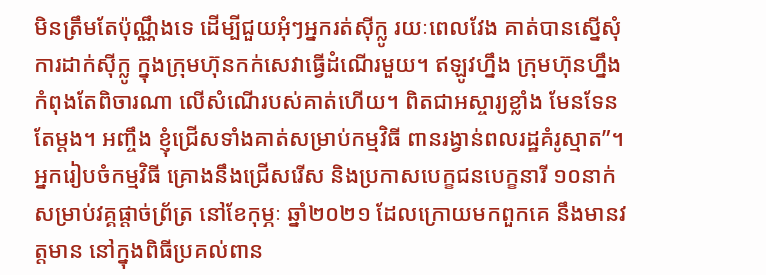មិនត្រឹមតែប៉ុណ្ណឹងទេ ដើម្បីជួយអុំៗអ្នករត់ស៊ីក្លូ រយៈពេលវែង គាត់បានស្នើសុំការដាក់ស៊ីក្លូ ក្នុងក្រុមហ៊ុនកក់សេវាធ្វើដំណើរមួយ។ ឥឡូវហ្នឹង ក្រុមហ៊ុនហ្នឹងកំពុងតែពិចារណា លើសំណើរបស់គាត់ហើយ។ ពិតជាអស្ចារ្យខ្លាំង មែនទែនតែម្ដង។ អញ្ចឹង ខ្ញុំជ្រើសទាំងគាត់សម្រាប់កម្មវិធី ពានរង្វាន់ពលរដ្ឋគំរូស្មាត”។ អ្នករៀបចំកម្មវិធី គ្រោងនឹងជ្រើសរើស និងប្រកាសបេក្ខជនបេក្ខនារី ១០នាក់ សម្រាប់វគ្គផ្តាច់ព្រ័ត្រ នៅខែកុម្ភៈ ឆ្នាំ២០២១ ដែលក្រោយមកពួកគេ នឹងមានវត្តមាន នៅក្នុងពិធីប្រគល់ពាន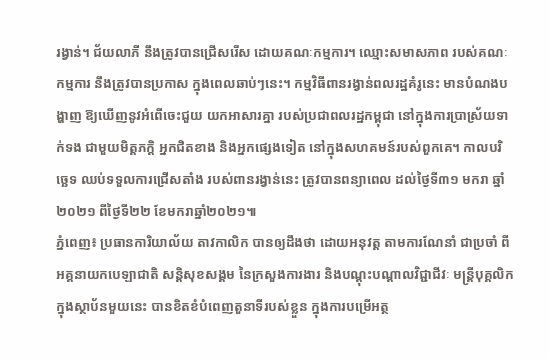រង្វាន់។ ជ័យលាភី នឹងត្រូវបានជ្រើសរើស ដោយគណៈកម្មការ។ ឈ្មោះសមាសភាព របស់គណៈកម្មការ នឹងត្រូវបានប្រកាស ក្នុងពេលឆាប់ៗនេះ។ កម្មវិធីពានរង្វាន់ពលរដ្ឋគំរូនេះ មានបំណងបង្ហាញ ឱ្យឃើញនូវអំពើចេះជួយ យកអាសារគ្នា របស់ប្រជាពលរដ្ឋកម្ពុជា នៅក្នុងការប្រាស្រ័យទាក់ទង ជាមួយមិត្តភក្តិ អ្នកជិតខាង និងអ្នកផ្សេងទៀត នៅក្នុងសហគមន៍របស់ពួកគេ។ កាលបរិច្ឆេទ ឈប់ទទួលការជ្រើសតាំង របស់ពានរង្វាន់នេះ ត្រូវបានពន្យាពេល ដល់ថ្ងៃទី៣១ មករា ឆ្នាំ២០២១ ពីថ្ងៃទី២២ ខែមករាឆ្នាំ២០២១៕
ភ្នំពេញ៖ ប្រធានការិយាល័យ តាវកាលិក បានឲ្យដឹងថា ដោយអនុវត្ត តាមការណែនាំ ជាប្រចាំ ពីអគ្គនាយកបេឡាជាតិ សន្តិសុខសង្គម នៃក្រសួងការងារ និងបណ្ដុះបណ្ដាលវិជ្ជាជីវៈ មន្ត្រីបុគ្គលិក ក្នុងស្ថាប័នមួយនេះ បានខិតខំបំពេញតួនាទីរបស់ខ្លួន ក្នុងការបម្រើអត្ថ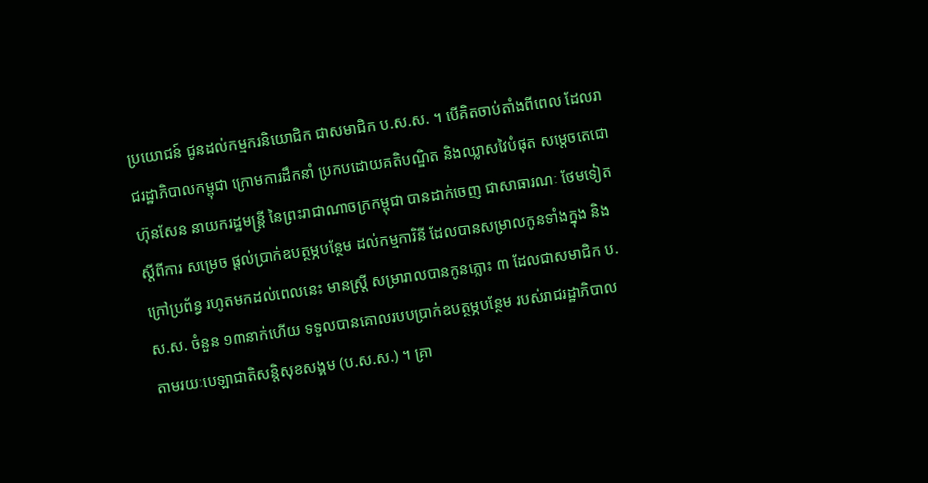ប្រយោជន៍ ជូនដល់កម្មករនិយោជិក ជាសមាជិក ប.ស.ស. ។ បើគិតចាប់តាំងពីពេល ដែលរាជរដ្ឋាភិបាលកម្ពុជា ក្រោមការដឹកនាំ ប្រកបដោយគតិបណ្ឌិត និងឈ្លាសវៃបំផុត សម្តេចតេជោ ហ៊ុនសែន នាយករដ្ឋមន្រ្តី នៃព្រះរាជាណាចក្រកម្ពុជា បានដាក់ចេញ ជាសាធារណៈ ថែមទៀតស្តីពីការ សម្រេច ផ្តល់ប្រាក់ឧបត្ថម្ភបន្ថែម ដល់កម្មការិនី ដែលបានសម្រាលកូនទាំងក្នុង និងក្រៅប្រព័ន្ធ រហូតមកដល់ពេលនេះ មានស្រី្ត សម្រារាលបានកូនភ្លោះ ៣ ដែលជាសមាជិក ប.ស.ស. ចំនួន ១៣នាក់ហើយ ទទួលបានគោលរបបប្រាក់ឧបត្ថម្ភបន្ថែម របស់រាជរដ្ឋាភិបាល តាមរយៈបេឡាជាតិសន្តិសុខសង្គម (ប.ស.ស.) ។ គ្រា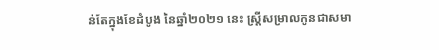ន់តែក្នុងខែដំបូង នៃឆ្នាំ២០២១ នេះ ស្រ្តីសម្រាលកូនជាសមា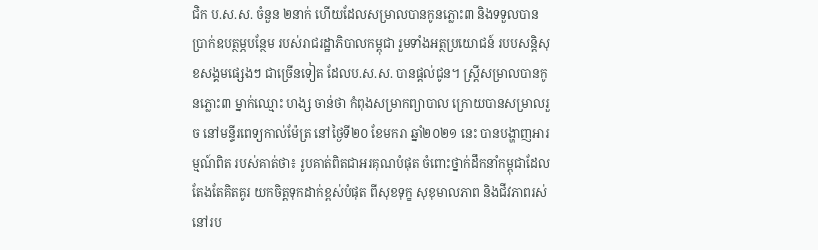ជិក ប.ស.ស. ចំនួន ២នាក់ ហើយដែលសម្រាលបានកូនភ្លោះ៣ និងទទួលបានប្រាក់ឧបត្ថម្ភបន្ថែម របស់រាជរដ្ឋាភិបាលកម្ពុជា រួមទាំងអត្ថប្រយោជន៍ របបសន្តិសុខសង្គមផ្សេងៗ ជាច្រើនទៀត ដែលប.ស.ស. បានផ្តល់ជូន។ ស្រ្តីសម្រាលបានកូនភ្លោះ៣ ម្នាក់ឈ្មោះ ហង្ស ចាន់ថា កំពុងសម្រាកព្យាបាល ក្រោយបានសម្រាលរួច នៅមន្ទីរពេទ្យកាល់ម៉ែត្រ នៅថ្ងៃទី២០ ខែមករា ឆ្នាំ២០២១ នេះ បានបង្ហាញអារម្មណ៍ពិត របស់គាត់ថា៖ រូបគាត់ពិតជាអរគុណបំផុត ចំពោះថ្នាក់ដឹកនាំកម្ពុជាដែលតែងតែគិតគូរ យកចិត្តទុកដាក់ខ្ពស់បំផុត ពីសុខទុក្ខ សុខុមាលភាព និងជីវភាពរស់នៅរប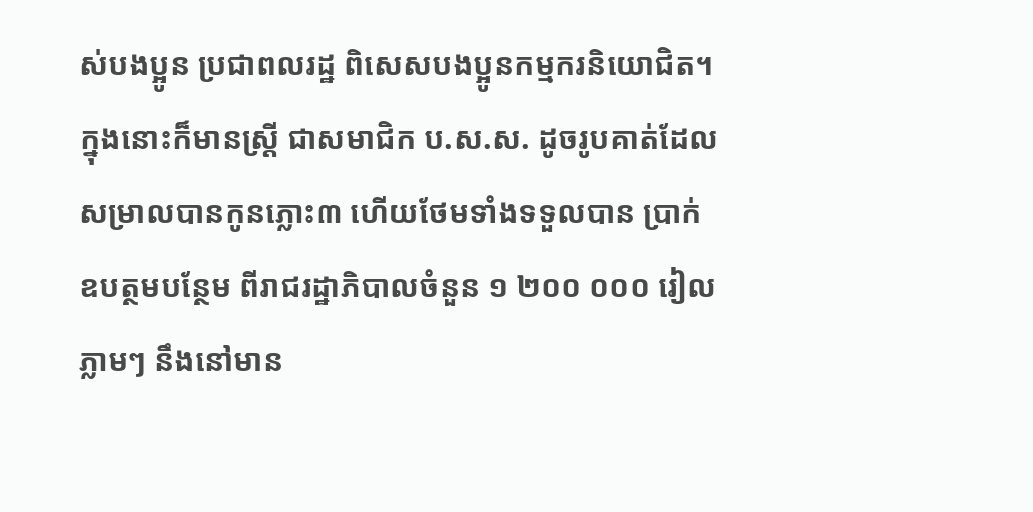ស់បងប្អូន ប្រជាពលរដ្ឋ ពិសេសបងប្អូនកម្មករនិយោជិត។ ក្នុងនោះក៏មានស្ត្រី ជាសមាជិក ប.ស.ស. ដូចរូបគាត់ដែលសម្រាលបានកូនភ្លោះ៣ ហើយថែមទាំងទទួលបាន ប្រាក់ឧបត្ថមបន្ថែម ពីរាជរដ្ឋាភិបាលចំនួន ១ ២០០ ០០០ រៀលភ្លាមៗ នឹងនៅមាន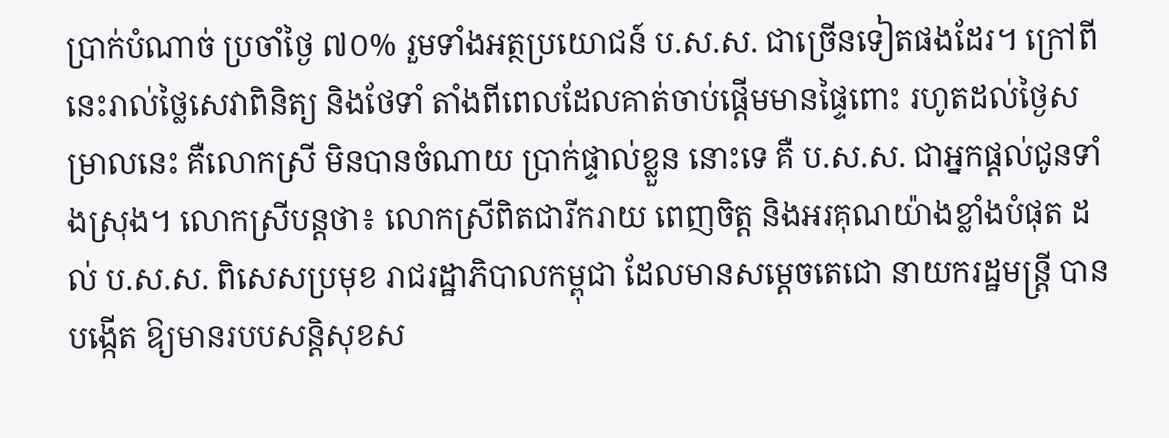ប្រាក់បំណាច់ ប្រចាំថ្ងៃ ៧០% រួមទាំងអត្ថប្រយោជន៍ ប.ស.ស. ជាច្រើនទៀតផងដែរ។ ក្រៅពីនេះរាល់ថ្លៃសេវាពិនិត្យ និងថែទាំ តាំងពីពេលដែលគាត់ចាប់ផ្តើមមានផ្ទៃពោះ រហូតដល់ថ្ងៃសម្រាលនេះ គឺលោកស្រី មិនបានចំណាយ ប្រាក់ផ្ទាល់ខ្លួន នោះទេ គឺ ប.ស.ស. ជាអ្នកផ្តល់ជូនទាំងស្រុង។ លោកស្រីបន្តថា៖ លោកស្រីពិតជារីករាយ ពេញចិត្ត និងអរគុណយ៉ាងខ្លាំងបំផុត ដល់ ប.ស.ស. ពិសេសប្រមុខ រាជរដ្ឋាភិបាលកម្ពុជា ដែលមានសម្តេចតេជោ នាយករដ្ឋមន្រ្តី បានបង្កើត ឱ្យមានរបបសន្តិសុខស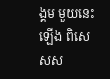ង្គម មួយនេះឡើង ពិសេសស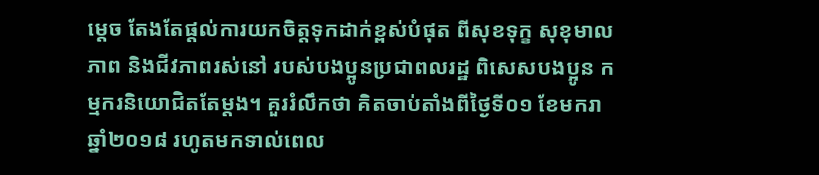ម្តេច តែងតែផ្តល់ការយកចិត្តទុកដាក់ខ្ពស់បំផុត ពីសុខទុក្ខ សុខុមាលភាព និងជីវភាពរស់នៅ របស់បងប្អូនប្រជាពលរដ្ឋ ពិសេសបងប្អូន កម្មករនិយោជិតតែម្តង។ គួររំលឹកថា គិតចាប់តាំងពីថ្ងៃទី០១ ខែមករា ឆ្នាំ២០១៨ រហូតមកទាល់ពេល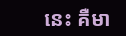នេះ គឺមា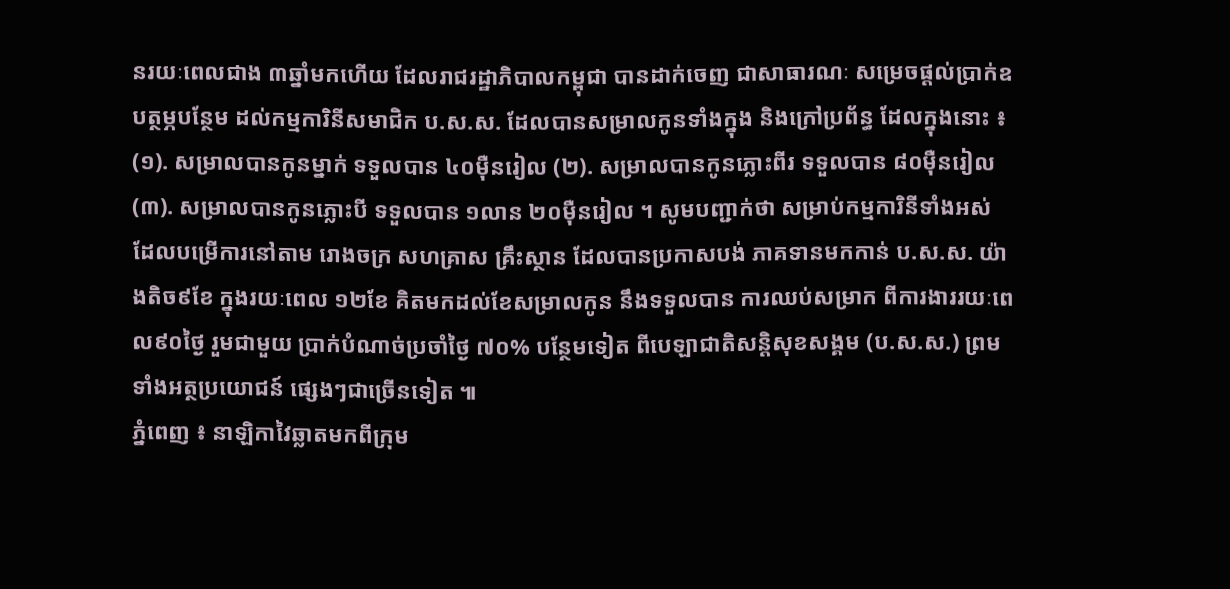នរយៈពេលជាង ៣ឆ្នាំមកហើយ ដែលរាជរដ្ឋាភិបាលកម្ពុជា បានដាក់ចេញ ជាសាធារណៈ សម្រេចផ្តល់ប្រាក់ឧបត្ថម្ភបន្ថែម ដល់កម្មការិនីសមាជិក ប.ស.ស. ដែលបានសម្រាលកូនទាំងក្នុង និងក្រៅប្រព័ន្ធ ដែលក្នុងនោះ ៖ (១). សម្រាលបានកូនម្នាក់ ទទួលបាន ៤០ម៉ឺនរៀល (២). សម្រាលបានកូនភ្លោះពីរ ទទួលបាន ៨០ម៉ឺនរៀល (៣). សម្រាលបានកូនភ្លោះបី ទទួលបាន ១លាន ២០ម៉ឺនរៀល ។ សូមបញ្ជាក់ថា សម្រាប់កម្មការិនីទាំងអស់ ដែលបម្រើការនៅតាម រោងចក្រ សហគ្រាស គ្រឹះស្ថាន ដែលបានប្រកាសបង់ ភាគទានមកកាន់ ប.ស.ស. យ៉ាងតិច៩ខែ ក្នុងរយៈពេល ១២ខែ គិតមកដល់ខែសម្រាលកូន នឹងទទួលបាន ការឈប់សម្រាក ពីការងាររយៈពេល៩០ថ្ងៃ រួមជាមួយ ប្រាក់បំណាច់ប្រចាំថ្ងៃ ៧០% បន្ថែមទៀត ពីបេឡាជាតិសន្តិសុខសង្គម (ប.ស.ស.) ព្រមទាំងអត្ថប្រយោជន៍ ផ្សេងៗជាច្រើនទៀត ៕
ភ្នំពេញ ៖ នាឡិកាវៃឆ្លាតមកពីក្រុម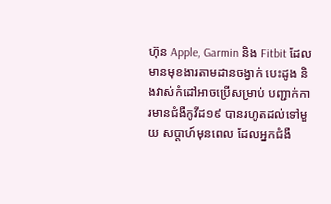ហ៊ុន Apple, Garmin និង Fitbit ដែលមានមុខងារតាមដានចង្វាក់ បេះដូង និងវាស់កំដៅអាចប្រើសម្រាប់ បញ្ជាក់ការមានជំងឺកូវីដ១៩ បានរហូតដល់ទៅមួយ សប្តាហ៍មុនពេល ដែលអ្នកជំងឺ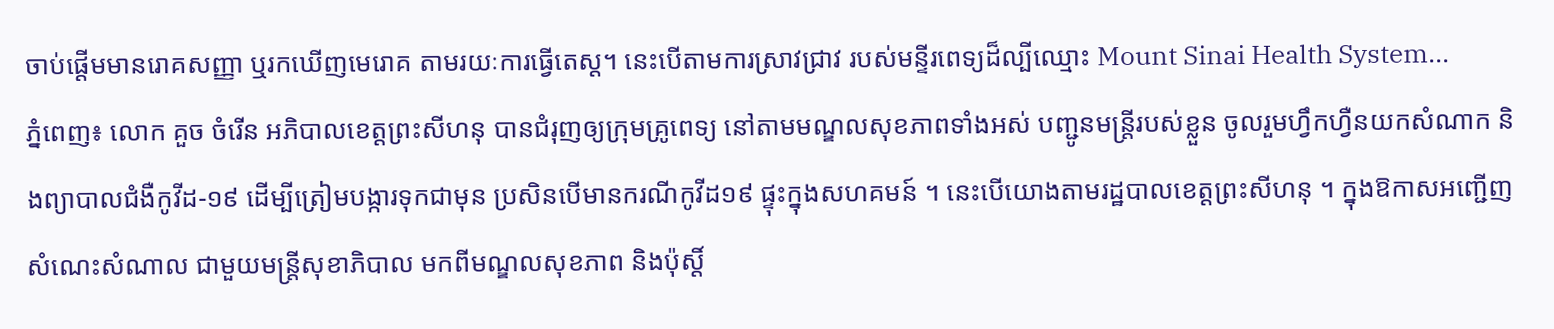ចាប់ផ្ដើមមានរោគសញ្ញា ឬរកឃើញមេរោគ តាមរយៈការធ្វើតេស្ត។ នេះបើតាមការស្រាវជ្រាវ របស់មន្ទីរពេទ្យដ៏ល្បីឈ្មោះ Mount Sinai Health System...
ភ្នំពេញ៖ លោក គួច ចំរើន អភិបាលខេត្តព្រះសីហនុ បានជំរុញឲ្យក្រុមគ្រូពេទ្យ នៅតាមមណ្ឌលសុខភាពទាំងអស់ បញ្ជូនមន្ត្រីរបស់ខ្លួន ចូលរួមហ្វឹកហ្វឺនយកសំណាក និងព្យាបាលជំងឺកូវីដ-១៩ ដើម្បីត្រៀមបង្ការទុកជាមុន ប្រសិនបើមានករណីកូវីដ១៩ ផ្ទុះក្នុងសហគមន៍ ។ នេះបើយោងតាមរដ្ឋបាលខេត្តព្រះសីហនុ ។ ក្នុងឱកាសអញ្ជើញសំណេះសំណាល ជាមួយមន្ត្រីសុខាភិបាល មកពីមណ្ឌលសុខភាព និងប៉ុស្តិ៍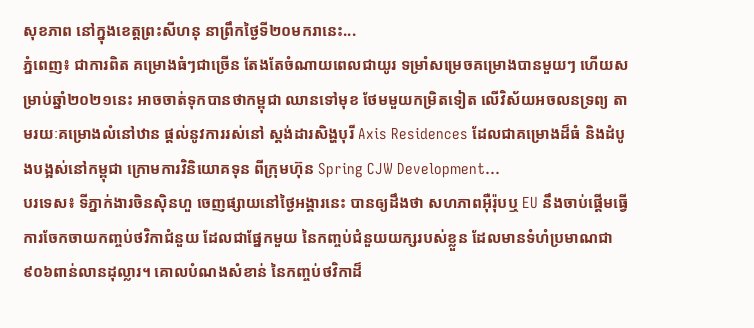សុខភាព នៅក្នុងខេត្តព្រះសីហនុ នាព្រឹកថ្ងៃទី២០មករានេះ...
ភ្នំពេញ៖ ជាការពិត គម្រោងធំៗជាច្រើន តែងតែចំណាយពេលជាយូរ ទម្រាំសម្រេចគម្រោងបានមួយៗ ហើយសម្រាប់ឆ្នាំ២០២១នេះ អាចចាត់ទុកបានថាកម្ពុជា ឈានទៅមុខ ថែមមួយកម្រិតទៀត លើវិស័យអចលនទ្រព្យ តាមរយៈគម្រោងលំនៅឋាន ផ្តល់នូវការរស់នៅ ស្តង់ដារសិង្ហបុរី Axis Residences ដែលជាគម្រោងដ៏ធំ និងដំបូងបង្អស់នៅកម្ពុជា ក្រោមការវិនិយោគទុន ពីក្រុមហ៊ុន Spring CJW Development...
បរទេស៖ ទីភ្នាក់ងារចិនស៊ិនហួ ចេញផ្សាយនៅថ្ងៃអង្គារនេះ បានឲ្យដឹងថា សហភាពអ៊ឺរ៉ុបឬ EU នឹងចាប់ផ្តើមធ្វើការចែកចាយកញ្ចប់ថវិកាជំនួយ ដែលជាផ្នែកមួយ នៃកញ្ចប់ជំនួយយក្សរបស់ខ្លួន ដែលមានទំហំប្រមាណជា ៩០៦ពាន់លានដុល្លារ។ គោលបំណងសំខាន់ នៃកញ្ចប់ថវិកាដ៏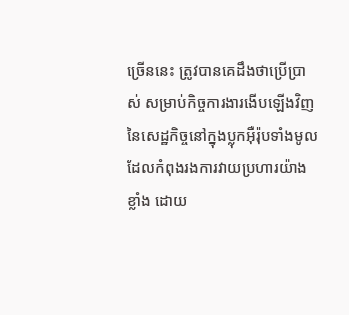ច្រើននេះ ត្រូវបានគេដឹងថាប្រើប្រាស់ សម្រាប់កិច្ចការងារងើបឡើងវិញ នៃសេដ្ឋកិច្ចនៅក្នុងប្លុកអ៊ឺរ៉ុបទាំងមូល ដែលកំពុងរងការវាយប្រហារយ៉ាងខ្លាំង ដោយ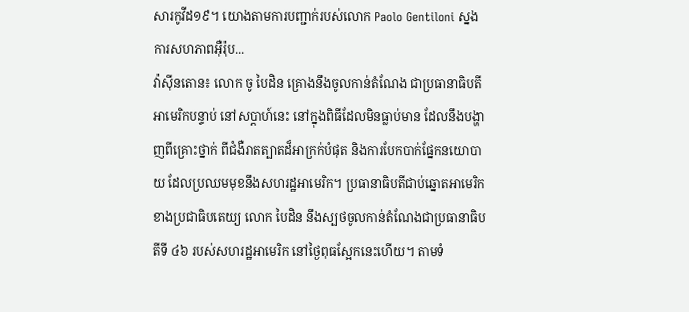សារកូវីដ១៩។ យោងតាមការបញ្ជាក់របស់លោក Paolo Gentiloni ស្នងការសហភាពអ៊ឺរ៉ុប...
វ៉ាស៊ីនតោន៖ លោក ចូ បៃដិន គ្រោងនឹងចូលកាន់តំណែង ជាប្រធានាធិបតីអាមេរិកបន្ទាប់ នៅសប្តាហ៍នេះ នៅក្នុងពិធីដែលមិនធ្លាប់មាន ដែលនឹងបង្ហាញពីគ្រោះថ្នាក់ ពីជំងឺរាតត្បាតដ៏អាក្រក់បំផុត និងការបែកបាក់ផ្នែកនយោបាយ ដែលប្រឈមមុខនឹងសហរដ្ឋអាមេរិក។ ប្រធានាធិបតីជាប់ឆ្នោតអាមេរិក ខាងប្រជាធិបតេយ្យ លោក បៃដិន នឹងស្បថចូលកាន់តំណែងជាប្រធានាធិបតីទី ៤៦ របស់សហរដ្ឋអាមេរិក នៅថ្ងៃពុធស្អែកនេះហើយ។ តាមទំ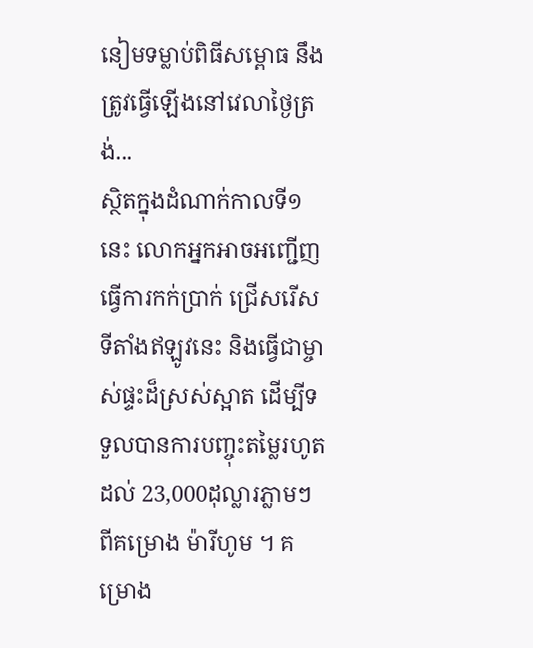នៀមទម្លាប់ពិធីសម្ពោធ នឹងត្រូវធ្វើឡើងនៅវេលាថ្ងៃត្រង់...
ស្ថិតក្នុងដំណាក់កាលទី១នេះ លោកអ្នកអាចអញ្ជើញ ធ្វើការកក់ប្រាក់ ជ្រើសរើសទីតាំងឥឡូវនេះ និងធ្វើជាម្ចាស់ផ្ទះដ៏ស្រស់ស្អាត ដើម្បីទទួលបានការបញ្ចុះតម្លៃរហូតដល់ 23,000ដុល្លារភ្លាមៗ ពីគម្រោង ម៉ារីហូម ។ គម្រោង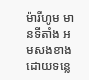ម៉ារីហូម មានទីតាំង អមសងខាង ដោយទន្លេ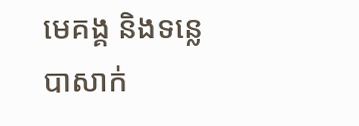មេគង្គ និងទន្លេបាសាក់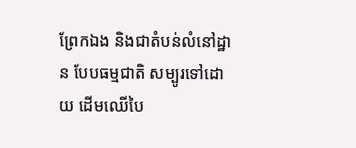ព្រែកឯង និងជាតំបន់លំនៅដ្ឋាន បែបធម្មជាតិ សម្បូរទៅដោយ ដើមឈើបៃ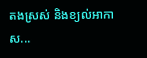តងស្រស់ និងខ្យល់អាកាស...